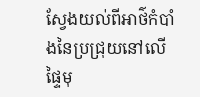ស្វែងយល់ពីអាថ៌កំបាំងនៃប្រជ្រុយនៅលើផ្ទៃមុ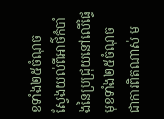ខទាំង២៥ចំណុច
ស្វែងយល់ពីអាថ៌កំបាំងនៃប្រជ្រុយនៅលើផ្ទៃមុខទាំង២៥ចំណុច
ជាការពិតណាស់ ម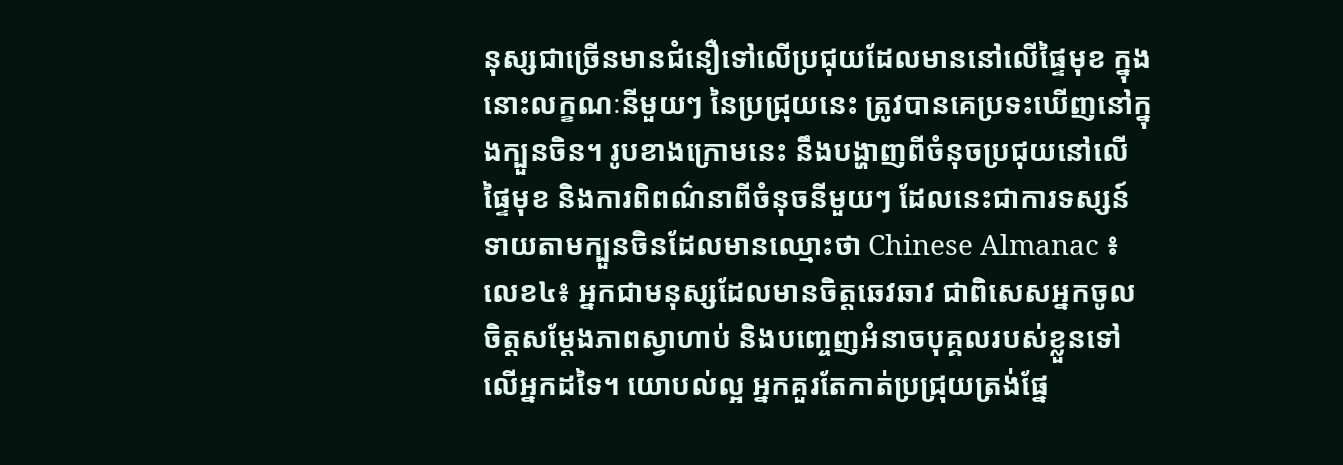នុស្សជាច្រើនមានជំនឿទៅលើប្រជុយដែលមាននៅលើផ្ទៃមុខ ក្នុងនោះលក្ខណៈនីមួយៗ នៃប្រជ្រុយនេះ ត្រូវបានគេប្រទះឃើញនៅក្នុងក្បួនចិន។ រូបខាងក្រោមនេះ នឹងបង្ហាញពីចំនុចប្រជុយនៅលើផ្ទៃមុខ និងការពិពណ៌នាពីចំនុចនីមួយៗ ដែលនេះជាការទស្សន៍ទាយតាមក្បួនចិនដែលមានឈ្មោះថា Chinese Almanac ៖លេខ៤៖ អ្នកជាមនុស្សដែលមានចិត្ដឆេវឆាវ ជាពិសេសអ្នកចូលចិត្ដសម្ដែងភាពស្វាហាប់ និងបញ្ចេញអំនាចបុគ្គលរបស់ខ្លួនទៅលើអ្នកដទៃ។ យោបល់ល្អ អ្នកគួរតែកាត់ប្រជ្រុយត្រង់ផ្នែ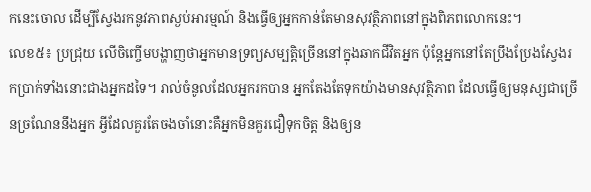កនេះចោល ដើម្បីស្វែងរកនូវភាពស្ងប់អារម្មណ៍ និងធ្វើឲ្យអ្នកកាន់តែមានសុវត្ថិភាពនៅក្នុងពិភពលោកនេះ។
លេខ៥៖ ប្រជ្រុយ លើចិញ្ចើមបង្ហាញថាអ្នកមានទ្រព្យសម្បត្ដិច្រើននៅក្នុងឆាកជីវិតអ្នក ប៉ុន្ដែអ្នកនៅតែប្រឹងប្រែងស្វែងរកប្រាក់ទាំងនោះជាងអ្នកដទៃ។ រាល់ចំនូលដែលអ្នករកបាន អ្នកតែងតែទុកយ៉ាងមានសុវត្ថិភាព ដែលធ្វើឲ្យមនុស្សជាច្រើនច្រណែននឹងអ្នក អ្វីដែលគួរតែចងចាំនោះគឺអ្នកមិនគួរជឿទុកចិត្ដ និងឲ្យន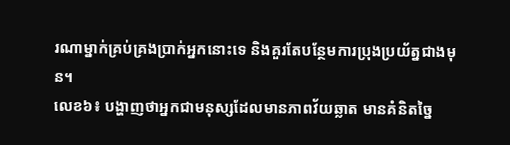រណាម្នាក់គ្រប់គ្រងប្រាក់អ្នកនោះទេ និងគួរតែបន្ថែមការប្រុងប្រយ័ត្នជាងមុន។
លេខ៦៖ បង្ហាញថាអ្នកជាមនុស្សដែលមានភាពវ័យឆ្លាត មានគំនិតច្នៃ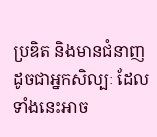ប្រឌិត និងមានជំនាញដូចជាអ្នកសិល្បៈ ដែលទាំងនេះអាច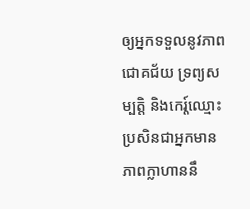ឲ្យអ្នកទទួលនូវភាពជោគជ័យ ទ្រព្យសម្បត្ដិ និងកេរ្ដ៍ឈ្មោះ ប្រសិនជាអ្នកមាន ភាពក្លាហាននឹ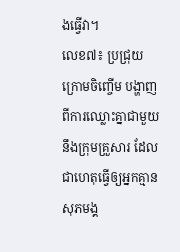ងធ្វើវា។
លេខ៧៖ ប្រជ្រុយក្រោមចិញ្ចើម បង្ហាញពីការឈ្លោះគ្នាជាមួយនឹងក្រុមគ្រួសារ ដែលជាហេតុធ្វើឲ្យអ្នកគ្មានសុភមង្គ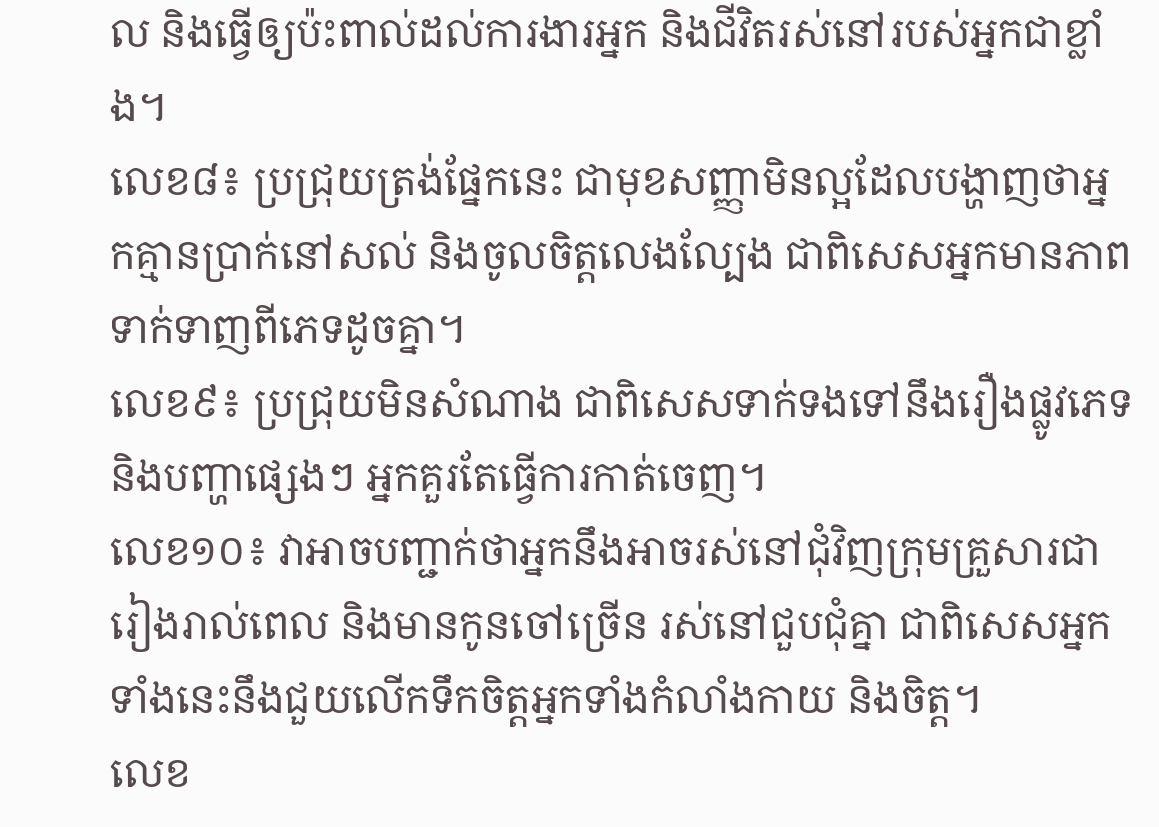ល និងធ្វើឲ្យប៉ះពាល់ដល់ការងារអ្នក និងជីវិតរស់នៅរបស់អ្នកជាខ្លាំង។
លេខ៨៖ ប្រជ្រុយត្រង់ផ្នែកនេះ ជាមុខសញ្ញាមិនល្អដែលបង្ហាញថាអ្នកគ្មានប្រាក់នៅសល់ និងចូលចិត្ដលេងល្បែង ជាពិសេសអ្នកមានភាពទាក់ទាញពីភេទដូចគ្នា។
លេខ៩៖ ប្រជ្រុយមិនសំណាង ជាពិសេសទាក់ទងទៅនឹងរឿងផ្លូវភេទ និងបញ្ហាផ្សេងៗ អ្នកគួរតែធ្វើការកាត់ចេញ។
លេខ១០៖ វាអាចបញ្ជាក់ថាអ្នកនឹងអាចរស់នៅជុំវិញក្រុមគ្រួសារជារៀងរាល់ពេល និងមានកូនចៅច្រើន រស់នៅជួបជុំគ្នា ជាពិសេសអ្នកទាំងនេះនឹងជួយលើកទឹកចិត្ដអ្នកទាំងកំលាំងកាយ និងចិត្ដ។
លេខ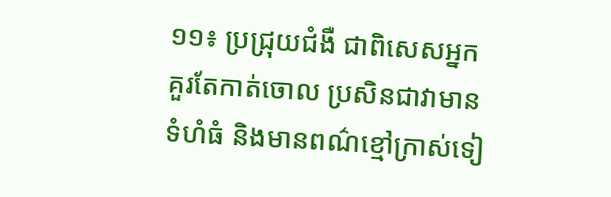១១៖ ប្រជ្រុយជំងឺ ជាពិសេសអ្នកគួរតែកាត់ចោល ប្រសិនជាវាមានទំហំធំ និងមានពណ៌ខ្មៅក្រាស់ទៀ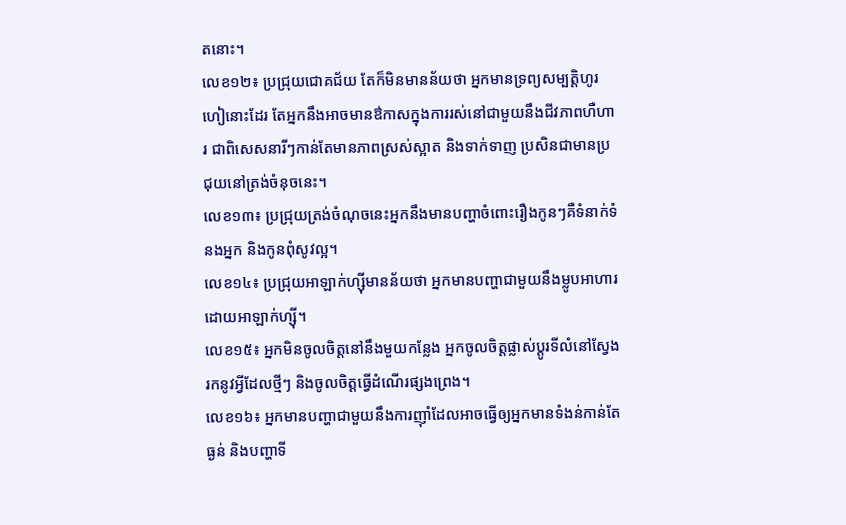តនោះ។
លេខ១២៖ ប្រជ្រុយជោគជ័យ តែក៏មិនមានន័យថា អ្នកមានទ្រព្យសម្បត្ដិហូរហៀនោះដែរ តែអ្នកនឹងអាចមានឳកាសក្នុងការរស់នៅជាមួយនឹងជីវភាពហឺហារ ជាពិសេសនារីៗកាន់តែមានភាពស្រស់ស្អាត និងទាក់ទាញ ប្រសិនជាមានប្រជុយនៅត្រង់ចំនុចនេះ។
លេខ១៣៖ ប្រជ្រុយត្រង់ចំណុចនេះអ្នកនឹងមានបញ្ហាចំពោះរឿងកូនៗគឺទំនាក់ទំនងអ្នក និងកូនពុំសូវល្អ។
លេខ១៤៖ ប្រជ្រុយអាឡាក់ហ្សុីមានន័យថា អ្នកមានបញ្ហាជាមួយនឹងម្លូបអាហារដោយអាឡាក់ហ្សុី។
លេខ១៥៖ អ្នកមិនចូលចិត្ដនៅនឹងមួយកន្លែង អ្នកចូលចិត្ដផ្លាស់ប្ដូរទីលំនៅស្វែងរកនូវអ្វីដែលថ្មីៗ និងចូលចិត្ដធ្វើដំណើរផ្សងព្រេង។
លេខ១៦៖ អ្នកមានបញ្ហាជាមួយនឹងការញ៉ាំដែលអាចធ្វើឲ្យអ្នកមានទំងន់កាន់តែធ្ងន់ និងបញ្ហាទី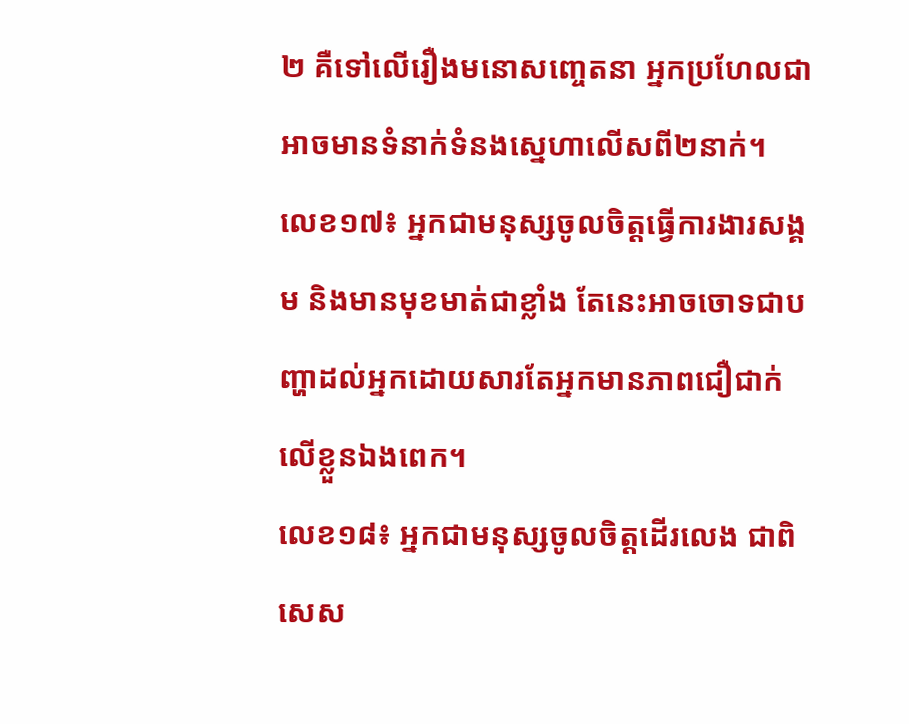២ គឺទៅលើរឿងមនោសញ្ចេតនា អ្នកប្រហែលជាអាចមានទំនាក់ទំនងស្នេហាលើសពី២នាក់។
លេខ១៧៖ អ្នកជាមនុស្សចូលចិត្ដធ្វើការងារសង្គម និងមានមុខមាត់ជាខ្លាំង តែនេះអាចចោទជាបញ្ហាដល់អ្នកដោយសារតែអ្នកមានភាពជឿជាក់លើខ្លួនឯងពេក។
លេខ១៨៖ អ្នកជាមនុស្សចូលចិត្ដដើរលេង ជាពិសេស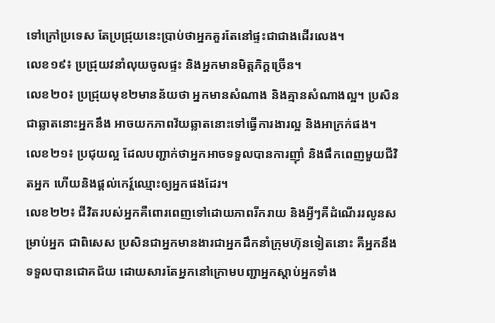ទៅក្រៅប្រទេស តែប្រជ្រុយនេះប្រាប់ថាអ្នកគួរតែនៅផ្ទះជាជាងដើរលេង។
លេខ១៩៖ ប្រជ្រុយវនាំលុយចូលផ្ទះ និងអ្នកមានមិត្ដភិក្ដច្រើន។
លេខ២០៖ ប្រជ្រុយមុខ២មានន័យថា អ្នកមានសំណាង និងគ្មានសំណាងល្អ។ ប្រសិនជាឆ្លាតនោះអ្នកនឹង អាចយកភាពវ័យឆ្លាតនោះទៅធ្វើការងារល្អ និងអាក្រក់ផង។
លេខ២១៖ ប្រជុយល្អ ដែលបញ្ជាក់ថាអ្នកអាចទទួលបានការញ៉ាំ និងផឹកពេញមួយជីវិតអ្នក ហើយនិងផ្ដល់កេរ្ដ៍ឈ្មោះឲ្យអ្នកផងដែរ។
លេខ២២៖ ជីវិតរបស់អ្នកគឺពោរពេញទៅដោយភាពរីករាយ និងអ្វីៗគឺដំណើររលូនសម្រាប់អ្នក ជាពិសេស ប្រសិនជាអ្នកមានងារជាអ្នកដឹកនាំក្រុមហ៊ុនទៀតនោះ គឺអ្នកនឹងទទួលបានជោគជ័យ ដោយសារតែអ្នកនៅក្រោមបញ្ជាអ្នកស្ដាប់អ្នកទាំង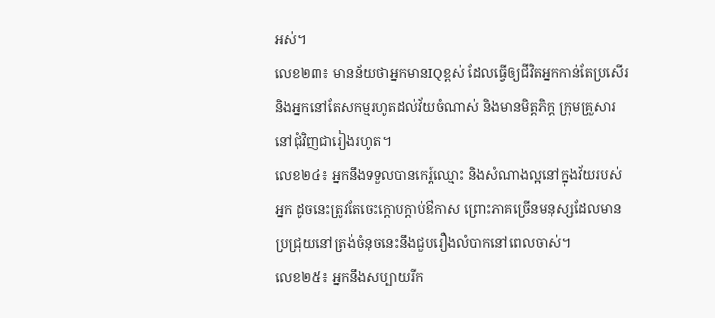អស់។
លេខ២៣៖ មានន័យថាអ្នកមានIQខ្ពស់ ដែលធ្វើឲ្យជីវិតអ្នកកាន់តែប្រសើរ និងអ្នកនៅតែសកម្មរហូតដល់វ័យចំណាស់ និងមានមិត្ដភិក្ដ ក្រុមគ្រួសារនៅជុំវិញជារៀងរហូត។
លេខ២៤៖ អ្នកនឹងទទួលបានកេរ្ដ៍ឈ្មោះ និងសំណាងល្អនៅក្នុងវ័យរបស់អ្នក ដូចនេះត្រូវតែចេះក្ដោបក្ដាប់ឳកាស ព្រោះភាគច្រើនមនុស្សដែលមានប្រជ្រុយនៅត្រង់ចំនុចនេះនឹងជួបរឿងលំបាកនៅពេលចាស់។
លេខ២៥៖ អ្នកនឹងសប្បាយរីក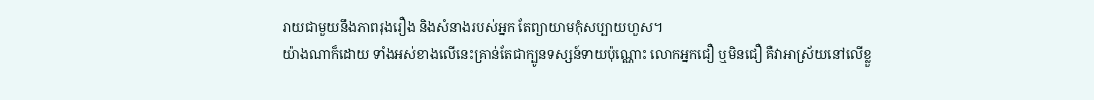រាយជាមួយនឹងភាពរុងរឿង និងសំនាងរបស់អ្នក តែព្យាយាមកុំសប្បាយហួស។
យ៉ាងណាក៏ដោយ ទាំងអស់ខាងលើនេះគ្រាន់តែជាក្បូនទស្សន៍ទាយប៉ុណ្ណោះ លោកអ្នកជឿ ឬមិនជឿ គឺវាអាស្រ័យនៅលើខ្លួ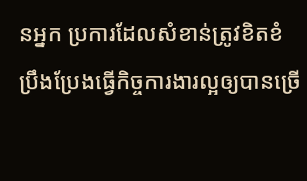នអ្នក ប្រការដែលសំខាន់ត្រូវខិតខំប្រឹងប្រែងធ្វើកិច្ចការងារល្អឲ្យបានច្រើ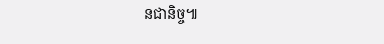នជានិច្ច៕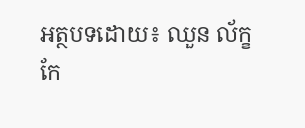អត្ថបទដោយ៖ ឈួន ល័ក្ខ
កែ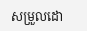សម្រួលដោ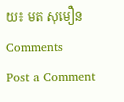យ៖ មត សុមឿន
Comments
Post a Comment